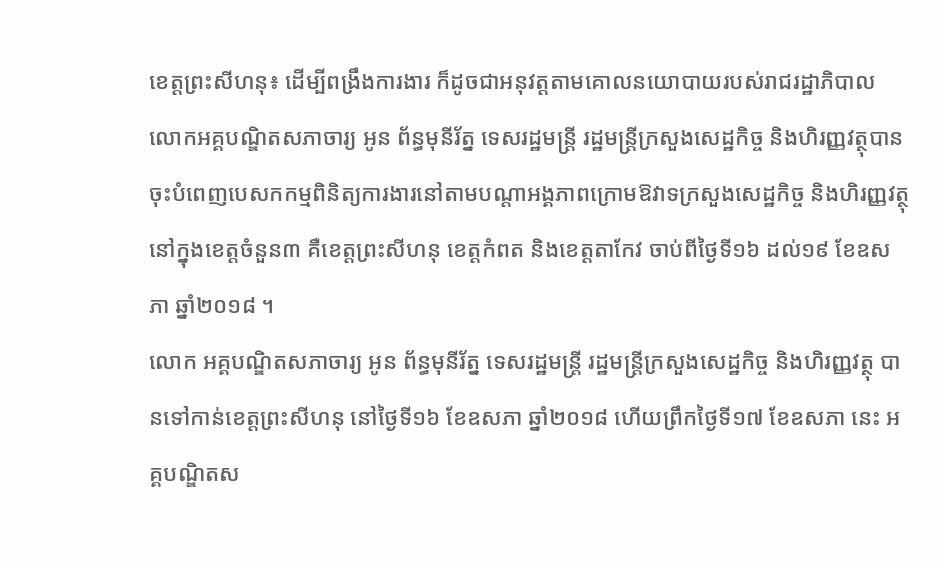ខេត្តព្រះសីហនុ៖ ដើម្បីពង្រឹងការងារ ក៏ដូចជាអនុវត្តតាមគោលនយោបាយរបស់រាជរដ្ឋាភិបាល លោកអគ្គបណ្ឌិតសភាចារ្យ អូន ព័ន្ធមុនីរ័ត្ន ទេសរដ្ឋមន្ត្រី រដ្ឋមន្ត្រីក្រសួងសេដ្ឋកិច្ច និងហិរញ្ញវត្ថុបានចុះបំពេញបេសកកម្មពិនិត្យការងារនៅតាមបណ្តាអង្គភាពក្រោមឱវាទក្រសួងសេដ្ឋកិច្ច និងហិរញ្ញវត្ថុនៅក្នុងខេត្តចំនួន៣ គឺខេត្តព្រះសីហនុ ខេត្តកំពត និងខេត្តតាកែវ ចាប់ពីថ្ងៃទី១៦ ដល់១៩ ខែឧសភា ឆ្នាំ២០១៨ ។
លោក អគ្គបណ្ឌិតសភាចារ្យ អូន ព័ន្ធមុនីរ័ត្ន ទេសរដ្ឋមន្ត្រី រដ្ឋមន្ត្រីក្រសួងសេដ្ឋកិច្ច និងហិរញ្ញវត្ថុ បានទៅកាន់ខេត្តព្រះសីហនុ នៅថ្ងៃទី១៦ ខែឧសភា ឆ្នាំ២០១៨ ហើយព្រឹកថ្ងៃទី១៧ ខែឧសភា នេះ អគ្គបណ្ឌិតស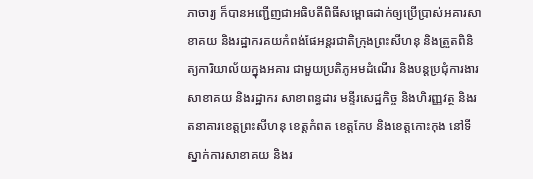ភាចារ្យ ក៏បានអញ្ជើញជាអធិបតីពិធីសម្ពោធដាក់ឲ្យប្រើប្រាស់អគារសាខាគយ និងរដ្ឋាករគយកំពង់ផែអន្តរជាតិក្រុងព្រះសីហនុ និងត្រួតពិនិត្យការិយាល័យក្នុងអគារ ជាមួយប្រតិភូអមដំណើរ និងបន្តប្រជុំការងារ សាខាគយ និងរដ្ឋាករ សាខាពន្ធដារ មន្ទីរសេដ្ឋកិច្ច និងហិរញ្ញវត្ថ និងរតនាគារខេត្តព្រះសីហនុ ខេត្តកំពត ខេត្តកែប និងខេត្តកោះកុង នៅទីស្នាក់ការសាខាគយ និងរ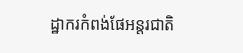ដ្ឋាករកំពង់ផែអន្តរជាតិ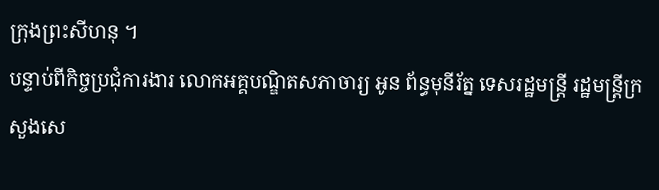ក្រុងព្រះសីហនុ ។
បន្ទាប់ពីកិច្ចប្រជុំការងារ លោកអគ្គបណ្ឌិតសភាចារ្យ អូន ព័ន្ធមុនីរ័ត្ន ទេសរដ្ឋមន្ត្រី រដ្ឋមន្ត្រីក្រសួងសេ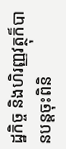ដ្ឋកិច្ច និងហិរញ្ញវត្ថុក៏បានបន្តចុះពិនិ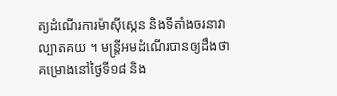ត្យដំណើរការម៉ាស៊ីស្កេន និងទីតាំងចរនាវាល្បាតគយ ។ មន្ត្រីអមដំណើរបានឲ្យដឹងថា គម្រោងនៅថ្ងៃទី១៨ និង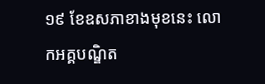១៩ ខែឧសភាខាងមុខនេះ លោកអគ្គបណ្ឌិត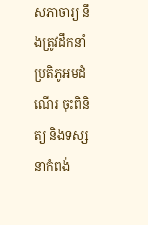សភាចារ្យ នឹងត្រូវដឹកនាំប្រតិភូអមដំណើរ ចុះពិនិត្យ និងទស្សនាកំពង់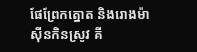ផែព្រែកត្នោត និងរោងម៉ាស៊ីនកិនស្រូវ គី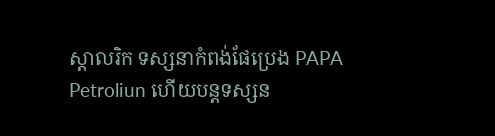ស្តាលរិក ទស្សនាកំពង់ផែប្រេង PAPA Petroliun ហើយបន្តទស្សន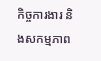កិច្ចការងារ និងសកម្មភាព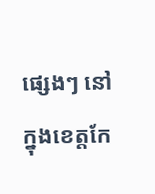ផ្សេងៗ នៅក្នុងខេត្តកែ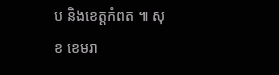ប និងខេត្តកំពត ៕ សុខ ខេមរា